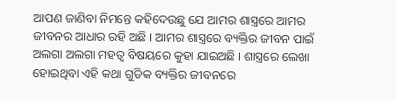ଆପଣ ଜାଣିବା ନିମନ୍ତେ କହିଦେଉଛୁ ଯେ ଆମର ଶାସ୍ତ୍ରରେ ଆମର ଜୀବନର ଆଧାର ରହି ଅଛି । ଆମର ଶାସ୍ତ୍ରରେ ବ୍ୟକ୍ତିର ଜୀବନ ପାଇଁ ଅଲଗା ଅଲଗା ମହତ୍ଵ ବିଷୟରେ କୁହା ଯାଇଅଛି । ଶାସ୍ତ୍ରରେ ଲେଖା ହୋଇଥିବା ଏହି କଥା ଗୁଡିକ ବ୍ୟକ୍ତିର ଜୀବନରେ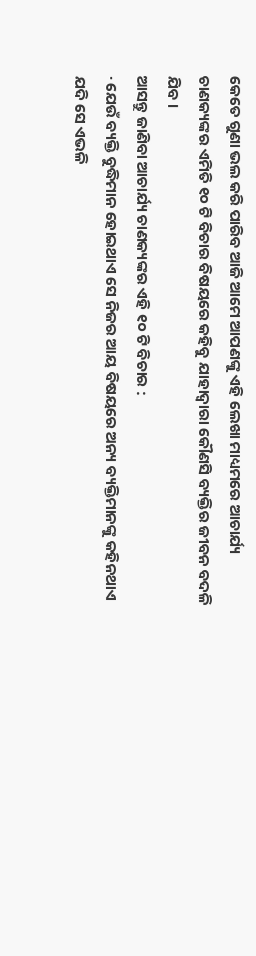କେତେ ଗୁଣା ଭଲ କରି ପାରିବ ଆଜି ଆମେ ଆପଣଙ୍କୁ ଏହି ଲେଖା ମାଧ୍ୟମରେ ଆଚାର୍ଯ୍ୟ ଚାଣକ୍ୟଙ୍କର ଏମିତି ୧୦ ଟି ବିଚାର ବିଷୟରେ କହିବୁ ଯାହାଦ୍ଵାରା କୌଣସି ବ୍ୟକ୍ତିର ଜୀବନ ବଦଳି ଯିବ ।
ଆସନ୍ତୁ ଜାଣିବା ଆଚାର୍ଯ୍ୟ ଚାଣକ୍ୟଙ୍କର ଏହି ୧୦ ଟି ବିଚାର :
· ଯେଉଁ ବ୍ୟକ୍ତି ବୁଦ୍ଧିମାନ ହୋଇଥାଏ ସେ ନିଜର ଆୟ ବିଷୟରେ ଅନ୍ୟ ବ୍ୟକ୍ତିମାନଙ୍କୁ କହିନଥାଏ ଯଦି ସେ ଏଭଳି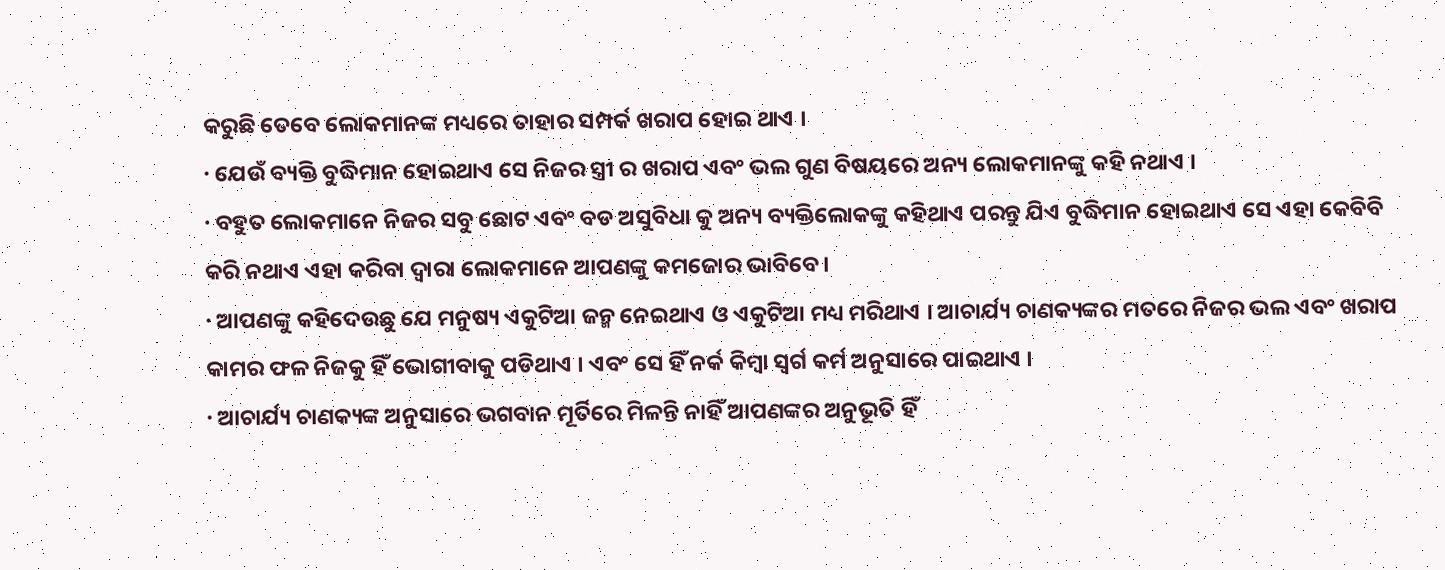କରୁଛି ତେବେ ଲୋକମାନଙ୍କ ମଧ୍ୟରେ ତାହାର ସମ୍ପର୍କ ଖରାପ ହୋଇ ଥାଏ ।
· ଯେଉଁ ବ୍ୟକ୍ତି ବୁଦ୍ଧିମାନ ହୋଇଥାଏ ସେ ନିଜର ସ୍ତ୍ରୀ ର ଖରାପ ଏବଂ ଭଲ ଗୁଣ ବିଷୟରେ ଅନ୍ୟ ଲୋକମାନଙ୍କୁ କହି ନଥାଏ ।
· ବହୁତ ଲୋକମାନେ ନିଜର ସବୁ ଛୋଟ ଏବଂ ବଡ ଅସୁବିଧା କୁ ଅନ୍ୟ ବ୍ୟକ୍ତିଲୋକଙ୍କୁ କହିଥାଏ ପରନ୍ତୁ ଯିଏ ବୁଦ୍ଧିମାନ ହୋଇଥାଏ ସେ ଏହା କେବିବି କରି ନଥାଏ ଏହା କରିବା ଦ୍ଵାରା ଲୋକମାନେ ଆପଣଙ୍କୁ କମଜୋର ଭାବିବେ ।
· ଆପଣଙ୍କୁ କହିଦେଉଛୁ ଯେ ମନୁଷ୍ୟ ଏକୁଟିଆ ଜନ୍ମ ନେଇଥାଏ ଓ ଏକୁଟିଆ ମଧ୍ୟ ମରିଥାଏ । ଆଚାର୍ଯ୍ୟ ଚାଣକ୍ୟଙ୍କର ମତରେ ନିଜର ଭଲ ଏବଂ ଖରାପ କାମର ଫଳ ନିଜକୁ ହିଁ ଭୋଗୀବାକୁ ପଡିଥାଏ । ଏବଂ ସେ ହିଁ ନର୍କ କିମ୍ବା ସ୍ଵର୍ଗ କର୍ମ ଅନୁସାରେ ପାଇଥାଏ ।
· ଆଚାର୍ଯ୍ୟ ଚାଣକ୍ୟଙ୍କ ଅନୁସାରେ ଭଗବାନ ମୂର୍ତିରେ ମିଳନ୍ତି ନାହିଁ ଆପଣଙ୍କର ଅନୁଭୂତି ହିଁ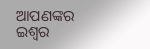ଆପଣଙ୍କର ଇଶ୍ଵର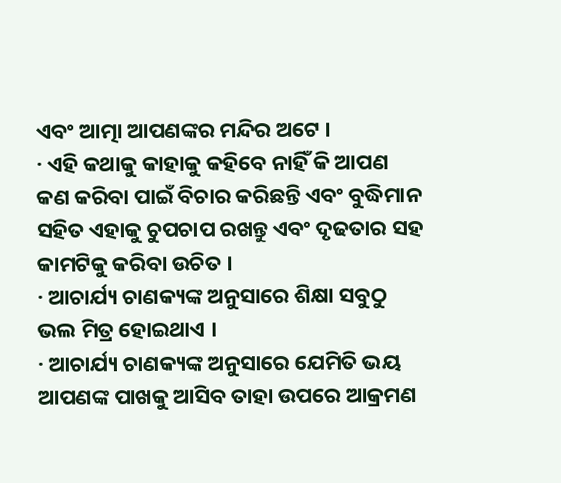ଏବଂ ଆତ୍ମା ଆପଣଙ୍କର ମନ୍ଦିର ଅଟେ ।
· ଏହି କଥାକୁ କାହାକୁ କହିବେ ନାହିଁ କି ଆପଣ କଣ କରିବା ପାଇଁ ବିଚାର କରିଛନ୍ତି ଏବଂ ବୁଦ୍ଧିମାନ ସହିତ ଏହାକୁ ଚୁପଚାପ ରଖନ୍ତୁ ଏବଂ ଦୃଢତାର ସହ କାମଟିକୁ କରିବା ଉଚିତ ।
· ଆଚାର୍ଯ୍ୟ ଚାଣକ୍ୟଙ୍କ ଅନୁସାରେ ଶିକ୍ଷା ସବୁଠୁ ଭଲ ମିତ୍ର ହୋଇଥାଏ ।
· ଆଚାର୍ଯ୍ୟ ଚାଣକ୍ୟଙ୍କ ଅନୁସାରେ ଯେମିତି ଭୟ ଆପଣଙ୍କ ପାଖକୁ ଆସିବ ତାହା ଉପରେ ଆକ୍ରମଣ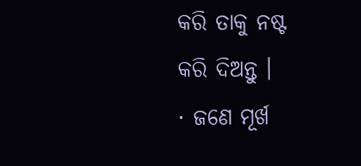କରି ତାକୁ ନଷ୍ଟ କରି ଦିଅନ୍ତୁ ।
· ଜଣେ ମୂର୍ଖ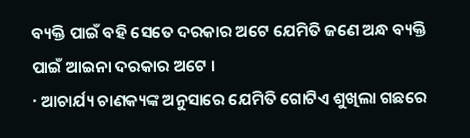ବ୍ୟକ୍ତି ପାଇଁ ବହି ସେତେ ଦରକାର ଅଟେ ଯେମିତି ଜଣେ ଅନ୍ଧ ବ୍ୟକ୍ତି ପାଇଁ ଆଇନା ଦରକାର ଅଟେ ।
· ଆଚାର୍ଯ୍ୟ ଚାଣକ୍ୟଙ୍କ ଅନୁସାରେ ଯେମିତି ଗୋଟିଏ ଶୁଖିଲା ଗଛରେ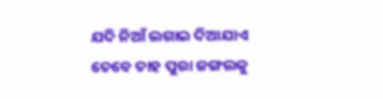ଯଦି ନିଆଁ ଲଗାଇ ଦିଆଯାଏ ତେବେ ତାହ ପୁରା ଜଙ୍ଗଲକୁ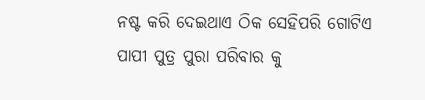ନଷ୍ଟ କରି ଦେଇଥାଏ ଠିକ ସେହିପରି ଗୋଟିଏ ପାପୀ ପୁତ୍ର ପୁରା ପରିବାର କୁ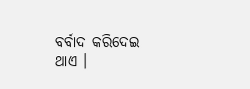ବର୍ବାଦ କରିଦେଇ ଥାଏ ।